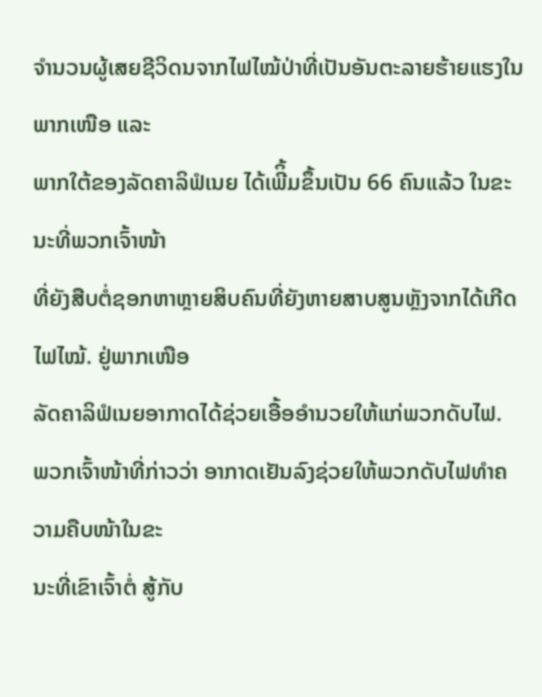ຈຳນວນຜູ້ເສຍຊີວິດນຈາກໄຟໄໝ້ປ່າທີ່ເປັນອັນຕະລາຍຮ້າຍແຮງໃນພາກເໜືອ ແລະ
ພາກໃຕ້ຂອງລັດຄາລິຟໍເນຍ ໄດ້ເພີິ້ມຂຶ້ນເປັນ 66 ຄົນແລ້ວ ໃນຂະນະທີ່ພວກເຈົ້າໜ້າ
ທີ່ຍັງສືບຕໍ່ຊອກຫາຫຼາຍສິບຄົນທີ່ຍັງຫາຍສາບສູນຫຼັງຈາກໄດ້ເກີດໄຟໄໝ້. ຢູ່ພາກເໜືອ
ລັດຄາລິຟໍເນຍອາກາດໄດ້ຊ່ວຍເອື້ອອຳນວຍໃຫ້ແກ່ພວກດັບໄຟ.
ພວກເຈົ້າໜ້າທີ່ກ່າວວ່າ ອາກາດເຢັນລົງຊ່ວຍໃຫ້ພວກດັບໄຟທຳຄວາມຄືບໜ້າໃນຂະ
ນະທີ່ເຂົາເຈົ້າຕໍ່ ສູ້ກັບ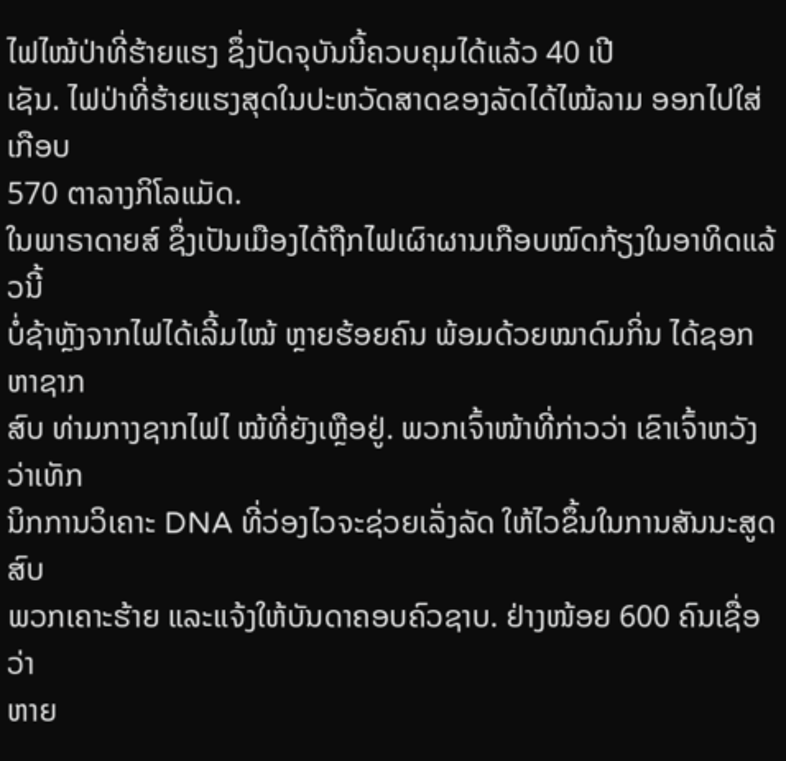ໄຟໄໝ້ປ່າທີ່ຮ້າຍແຮງ ຊຶ່ງປັດຈຸບັນນີ້ຄວບຄຸມໄດ້ແລ້ວ 40 ເປີ
ເຊັນ. ໄຟປ່າທີ່ຮ້າຍແຮງສຸດໃນປະຫວັດສາດຂອງລັດໄດ້ໄໝ້ລາມ ອອກໄປໃສ່ເກືອບ
570 ຕາລາງກິໂລແມັດ.
ໃນພາຣາດາຍສ໌ ຊຶ່ງເປັນເມືອງໄດ້ຖືກໄຟເຜົາຜານເກືອບໝົດກ້ຽງໃນອາທິດແລ້ວນີ້
ບໍ່ຊ້າຫຼັງຈາກໄຟໄດ້ເລີ້ມໄໝ້ ຫຼາຍຮ້ອຍຄົນ ພ້ອມດ້ວຍໝາດົມກິ່ນ ໄດ້ຊອກຫາຊາກ
ສົບ ທ່າມກາງຊາກໄຟໄ ໝ້ທີ່ຍັງເຫຼືອຢູ່. ພວກເຈົ້າໜ້າທີ່ກ່າວວ່າ ເຂົາເຈົ້າຫວັງວ່າເທັກ
ນິກການວິເຄາະ DNA ທີ່ວ່ອງໄວຈະຊ່ວຍເລັ່ງລັດ ໃຫ້ໄວຂຶ້ນໃນການສັນນະສູດສົບ
ພວກເຄາະຮ້າຍ ແລະແຈ້ງໃຫ້ບັນດາຄອບຄົວຊາບ. ຢ່າງໜ້ອຍ 600 ຄົນເຊື່ອວ່າ
ຫາຍ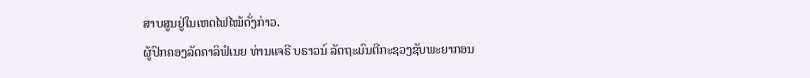ສາບສູນຢູ່ໃນເຫດໄຟໄໝ້ດັ່ງກ່າວ.
ຜູ້ປົກຄອງລັດຄາລິຟໍເນຍ ທ່ານແຈຣີ ບຣາວນ໌ ລັດຖະມົນຕີກະຊວງຊັບພະຍາກອນ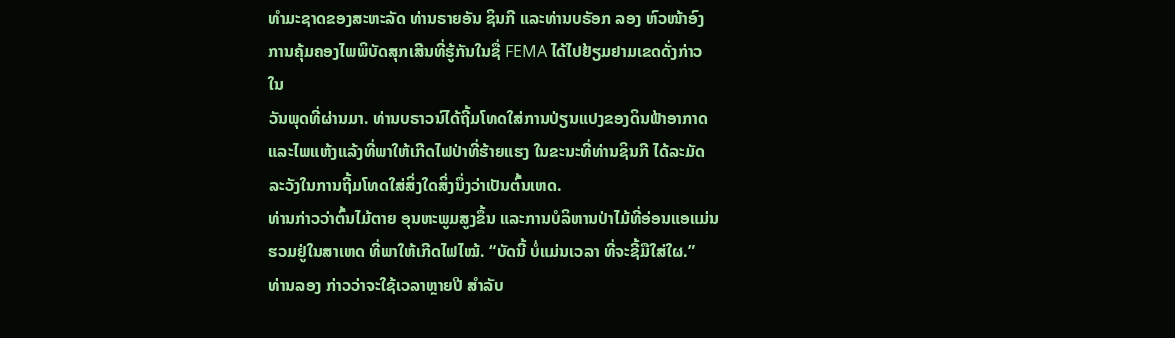ທຳມະຊາດຂອງສະຫະລັດ ທ່ານຣາຍອັນ ຊິນກີ ແລະທ່ານບຣັອກ ລອງ ຫົວໜ້າອົງ
ການຄຸ້ມຄອງໄພພິບັດສຸກເສີນທີ່ຮູ້ກັນໃນຊື່ FEMA ໄດ້ໄປຢ້ຽມຢາມເຂດດັ່ງກ່າວ
ໃນ
ວັນພຸດທີ່ຜ່ານມາ. ທ່ານບຣາວນ໌ໄດ້ຖີ້ມໂທດໃສ່ການປ່ຽນແປງຂອງດິນຟ້າອາກາດ
ແລະໄພແຫ້ງແລ້ງທີ່ພາໃຫ້ເກີດໄຟປ່າທີ່ຮ້າຍແຮງ ໃນຂະນະທີ່ທ່ານຊິນກີ ໄດ້ລະມັດ
ລະວັງໃນການຖີ້ມໂທດໃສ່ສິ່ງໃດສິ່ງນຶ່ງວ່າເປັນຕົ້ນເຫດ.
ທ່ານກ່າວວ່າຕົ້ນໄມ້ຕາຍ ອຸນຫະພູມສູງຂຶ້ນ ແລະການບໍລິຫານປ່າໄມ້ທີ່ອ່ອນແອແມ່ນ
ຮວມຢູ່ໃນສາເຫດ ທີ່ພາໃຫ້ເກີດໄຟໄໝ້. “ບັດນີ້ ບໍ່ແມ່ນເວລາ ທີ່ຈະຊີ້ມືໃສ່ໃຜ.”
ທ່ານລອງ ກ່າວວ່າຈະໃຊ້ເວລາຫຼາຍປີ ສຳລັບ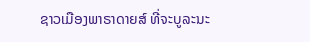ຊາວເມືອງພາຣາດາຍສ໌ ທີ່ຈະບູລະນະ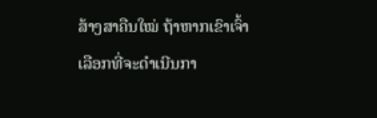ສ້າງສາຄືນໃໝ່ ຖ້າຫາກເຂົາເຈົ້າເລືອກທີ່ຈະດຳເນີນກາ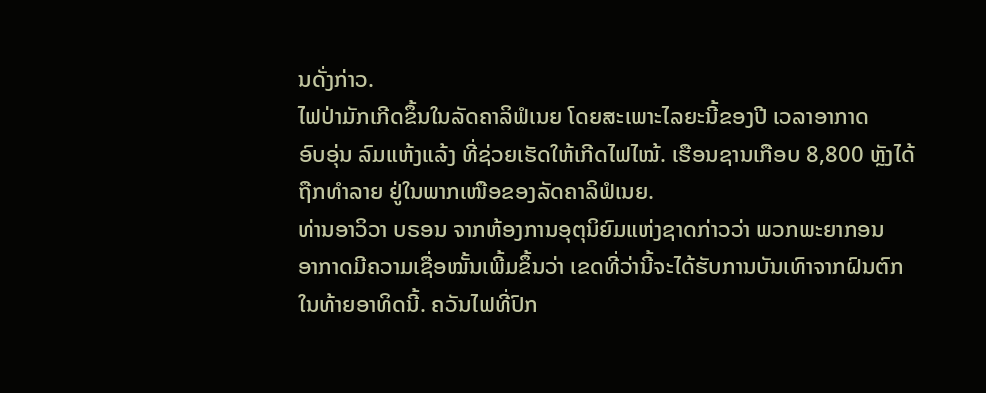ນດັ່ງກ່າວ.
ໄຟປ່າມັກເກີດຂຶ້ນໃນລັດຄາລິຟໍເນຍ ໂດຍສະເພາະໄລຍະນີ້ຂອງປີ ເວລາອາກາດ
ອົບອຸ່ນ ລົມແຫ້ງແລ້ງ ທີ່ຊ່ວຍເຮັດໃຫ້ເກີດໄຟໄໝ້. ເຮືອນຊານເກືອບ 8,800 ຫຼັງໄດ້
ຖືກທຳລາຍ ຢູ່ໃນພາກເໜືອຂອງລັດຄາລິຟໍເນຍ.
ທ່ານອາວິວາ ບຣອນ ຈາກຫ້ອງການອຸຕຸນິຍົມແຫ່ງຊາດກ່າວວ່າ ພວກພະຍາກອນ
ອາກາດມີຄວາມເຊື່ອໝັ້ນເພີ້ມຂຶ້ນວ່າ ເຂດທີ່ວ່ານີ້ຈະໄດ້ຮັບການບັນເທົາຈາກຝົນຕົກ
ໃນທ້າຍອາທິດນີ້. ຄວັນໄຟທີ່ປົກ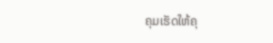ຄຸມເຮັດໃຫ້ຄຸ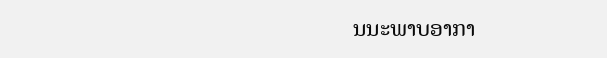ນນະພາບອາກາ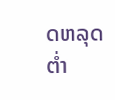ດຫລຸດຕ່ຳ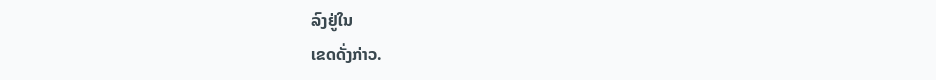ລົງຢູ່ໃນ
ເຂດດັ່ງກ່າວ.